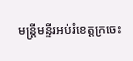មន្ត្រីមន្ទីរអប់រំខេត្តក្រចេះ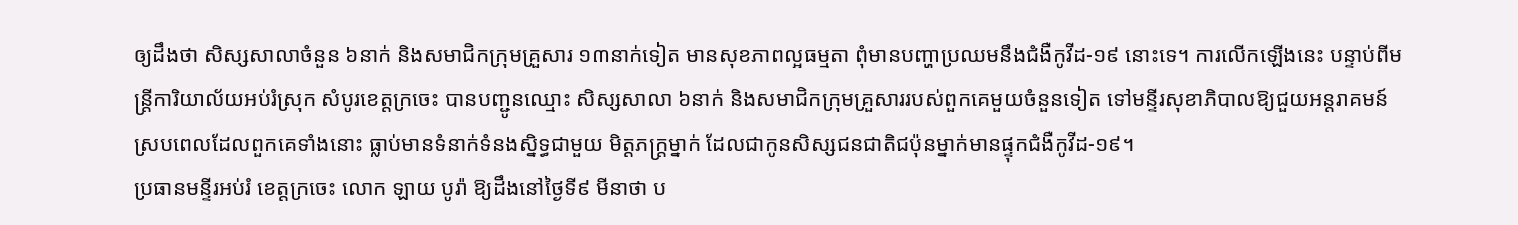ឲ្យដឹងថា សិស្សសាលាចំនួន ៦នាក់ និងសមាជិកក្រុមគ្រួសារ ១៣នាក់ទៀត មានសុខភាពល្អធម្មតា ពុំមានបញ្ហាប្រឈមនឹងជំងឺកូវីដ-១៩ នោះទេ។ ការលើកឡើងនេះ បន្ទាប់ពីមន្ត្រីការិយាល័យអប់រំស្រុក សំបូរខេត្តក្រចេះ បានបញ្ជូនឈ្មោះ សិស្សសាលា ៦នាក់ និងសមាជិកក្រុមគ្រួសាររបស់ពួកគេមួយចំនួនទៀត ទៅមន្ទីរសុខាភិបាលឱ្យជួយអន្តរាគមន៍ ស្របពេលដែលពួកគេទាំងនោះ ធ្លាប់មានទំនាក់ទំនងស្និទ្ធជាមួយ មិត្តភក្ត្រម្នាក់ ដែលជាកូនសិស្សជនជាតិជប៉ុនម្នាក់មានផ្ទុកជំងឺកូវីដ-១៩។
ប្រធានមន្ទីរអប់រំ ខេត្តក្រចេះ លោក ឡាយ បូរ៉ា ឱ្យដឹងនៅថ្ងៃទី៩ មីនាថា ប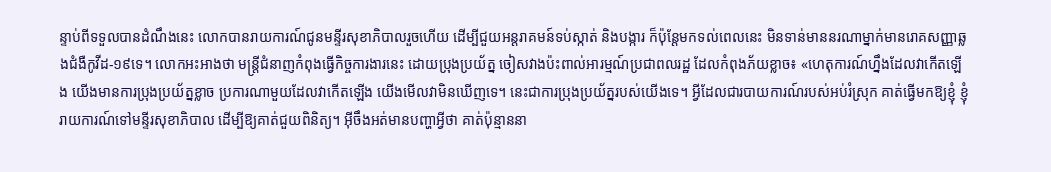ន្ទាប់ពីទទួលបានដំណឹងនេះ លោកបានរាយការណ៍ជូនមន្ទីរសុខាភិបាលរួចហើយ ដើម្បីជួយអន្តរាគមន៍ទប់ស្កាត់ និងបង្ការ ក៏ប៉ុន្តែមកទល់ពេលនេះ មិនទាន់មាននរណាម្នាក់មានរោគសញ្ញាឆ្លងជំងឺកូវីដ-១៩ទេ។ លោកអះអាងថា មន្ត្រីជំនាញកំពុងធ្វើកិច្ចការងារនេះ ដោយប្រុងប្រយ័ត្ន ចៀសវាងប៉ះពាល់អារម្មណ៍ប្រជាពលរដ្ឋ ដែលកំពុងភ័យខ្លាច៖ «ហេតុការណ៍ហ្នឹងដែលវាកើតឡើង យើងមានការប្រុងប្រយ័ត្នខ្លាច ប្រការណាមួយដែលវាកើតឡើង យើងមើលវាមិនឃើញទេ។ នេះជាការប្រុងប្រយ័ត្នរបស់យើងទេ។ អ្វីដែលជារបាយការណ៍របស់អប់រំស្រុក គាត់ធ្វើមកឱ្យខ្ញុំ ខ្ញុំរាយការណ៍ទៅមន្ទីរសុខាភិបាល ដើម្បីឱ្យគាត់ជួយពិនិត្យ។ អ៊ីចឹងអត់មានបញ្ហាអ្វីថា គាត់ប៉ុន្មាននា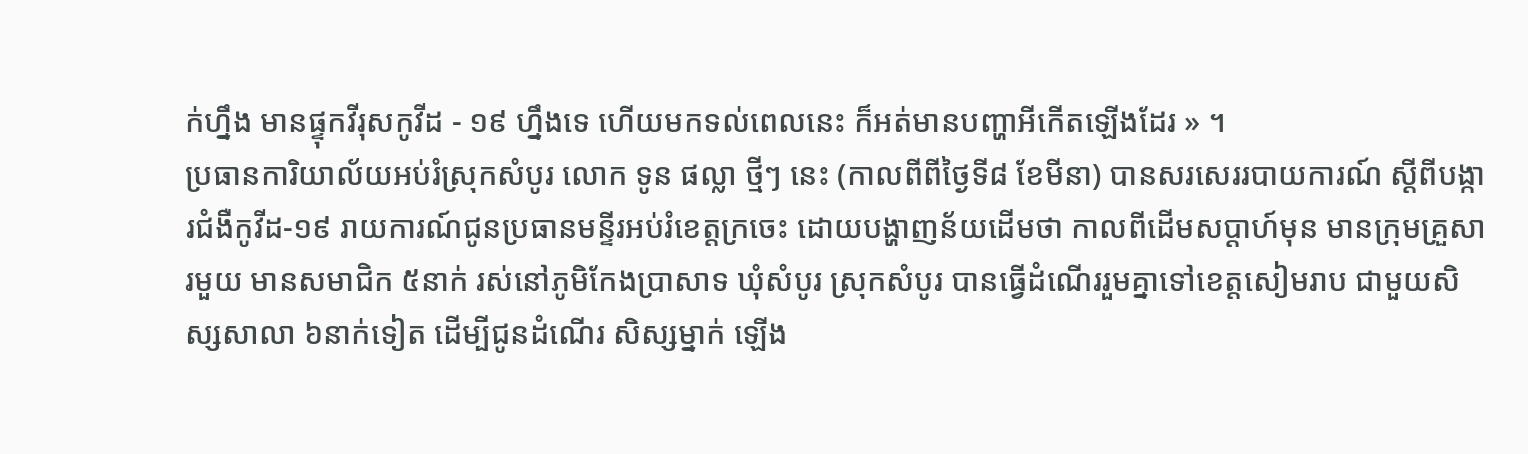ក់ហ្នឹង មានផ្ទុកវីរុសកូវីដ - ១៩ ហ្នឹងទេ ហើយមកទល់ពេលនេះ ក៏អត់មានបញ្ហាអីកើតឡើងដែរ » ។
ប្រធានការិយាល័យអប់រំស្រុកសំបូរ លោក ទូន ផល្លា ថ្មីៗ នេះ (កាលពីពីថ្ងៃទី៨ ខែមីនា) បានសរសេររបាយការណ៍ ស្ដីពីបង្ការជំងឺកូវីដ-១៩ រាយការណ៍ជូនប្រធានមន្ទីរអប់រំខេត្តក្រចេះ ដោយបង្ហាញន័យដើមថា កាលពីដើមសប្ដាហ៍មុន មានក្រុមគ្រួសារមួយ មានសមាជិក ៥នាក់ រស់នៅភូមិកែងប្រាសាទ ឃុំសំបូរ ស្រុកសំបូរ បានធ្វើដំណើររួមគ្នាទៅខេត្តសៀមរាប ជាមួយសិស្សសាលា ៦នាក់ទៀត ដើម្បីជូនដំណើរ សិស្សម្នាក់ ឡើង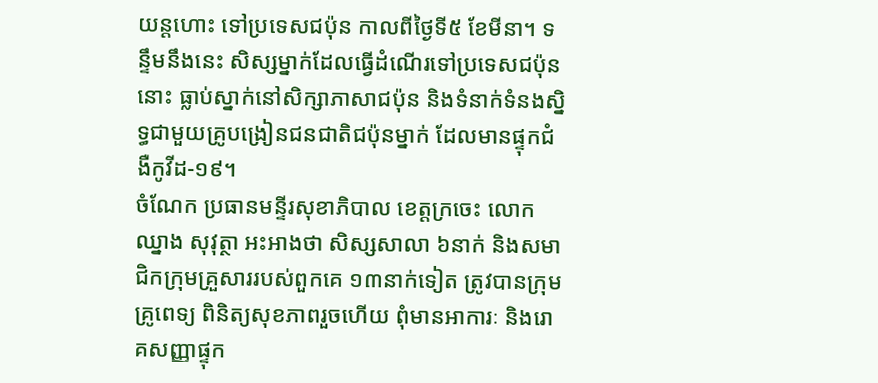យន្តហោះ ទៅប្រទេសជប៉ុន កាលពីថ្ងៃទី៥ ខែមីនា។ ទន្ទឹមនឹងនេះ សិស្សម្នាក់ដែលធ្វើដំណើរទៅប្រទេសជប៉ុននោះ ធ្លាប់ស្នាក់នៅសិក្សាភាសាជប៉ុន និងទំនាក់ទំនងស្និទ្ធជាមួយគ្រូបង្រៀនជនជាតិជប៉ុនម្នាក់ ដែលមានផ្ទុកជំងឺកូវីដ-១៩។
ចំណែក ប្រធានមន្ទីរសុខាភិបាល ខេត្តក្រចេះ លោក ឈ្នាង សុវុត្ថា អះអាងថា សិស្សសាលា ៦នាក់ និងសមាជិកក្រុមគ្រួសាររបស់ពួកគេ ១៣នាក់ទៀត ត្រូវបានក្រុមគ្រូពេទ្យ ពិនិត្យសុខភាពរួចហើយ ពុំមានអាការៈ និងរោគសញ្ញាផ្ទុក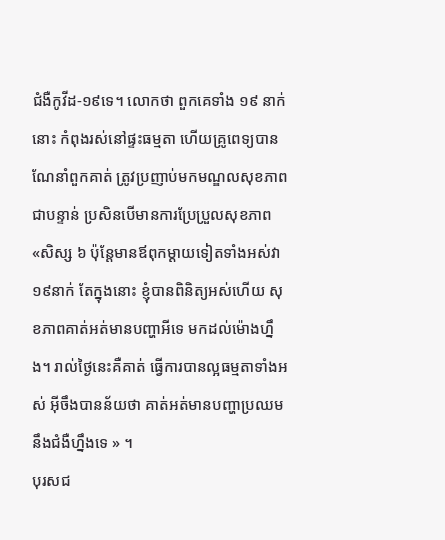ជំងឺកូវីដ-១៩ទេ។ លោកថា ពួកគេទាំង ១៩ នាក់នោះ កំពុងរស់នៅផ្ទះធម្មតា ហើយគ្រូពេទ្យបានណែនាំពួកគាត់ ត្រូវប្រញាប់មកមណ្ឌលសុខភាពជាបន្ទាន់ ប្រសិនបើមានការប្រែប្រួលសុខភាព «សិស្ស ៦ ប៉ុន្តែមានឪពុកម្ដាយទៀតទាំងអស់វា ១៩នាក់ តែក្នុងនោះ ខ្ញុំបានពិនិត្យអស់ហើយ សុខភាពគាត់អត់មានបញ្ហាអីទេ មកដល់ម៉ោងហ្នឹង។ រាល់ថ្ងៃនេះគឺគាត់ ធ្វើការបានល្អធម្មតាទាំងអស់ អ៊ីចឹងបានន័យថា គាត់អត់មានបញ្ហាប្រឈមនឹងជំងឺហ្នឹងទេ » ។
បុរសជ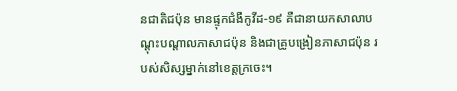នជាតិជប៉ុន មានផ្ទុកជំងឺកូវីដ-១៩ គឺជានាយកសាលាបណ្ដុះបណ្ដាលភាសាជប៉ុន និងជាគ្រូបង្រៀនភាសាជប៉ុន របស់សិស្សម្នាក់នៅខេត្តក្រចេះ។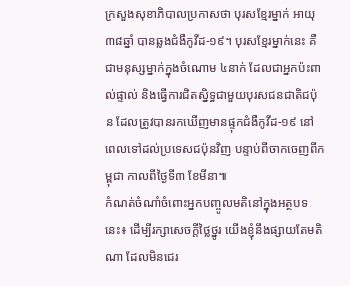ក្រសួងសុខាភិបាលប្រកាសថា បុរសខ្មែរម្នាក់ អាយុ ៣៨ឆ្នាំ បានឆ្លងជំងឺកូវីដ-១៩។ បុរសខ្មែរម្នាក់នេះ គឺជាមនុស្សម្នាក់ក្នុងចំណោម ៤នាក់ ដែលជាអ្នកប៉ះពាល់ផ្ទាល់ និងធ្វើការជិតស្និទ្ធជាមួយបុរសជនជាតិជប៉ុន ដែលត្រូវបានរកឃើញមានផ្ទុកជំងឺកូវីដ-១៩ នៅពេលទៅដល់ប្រទេសជប៉ុនវិញ បន្ទាប់ពីចាកចេញពីកម្ពុជា កាលពីថ្ងៃទី៣ ខែមីនា៕
កំណត់ចំណាំចំពោះអ្នកបញ្ចូលមតិនៅក្នុងអត្ថបទនេះ៖ ដើម្បីរក្សាសេចក្ដីថ្លៃថ្នូរ យើងខ្ញុំនឹងផ្សាយតែមតិណា ដែលមិនជេរ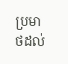ប្រមាថដល់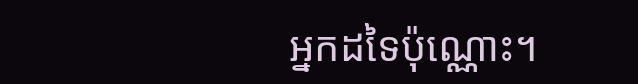អ្នកដទៃប៉ុណ្ណោះ។